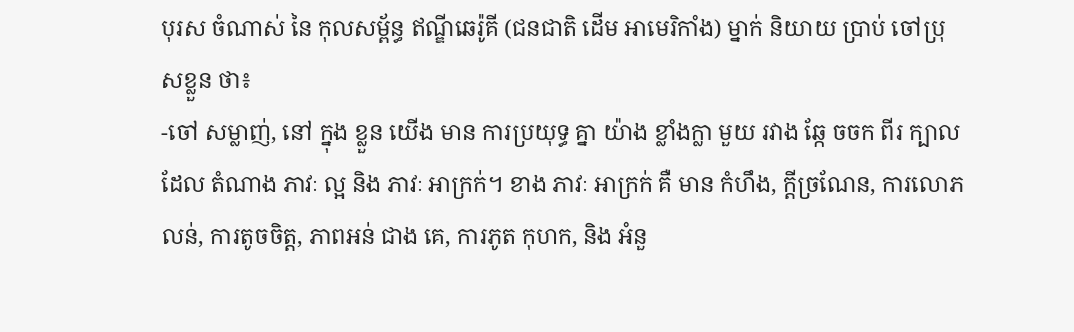បុរស ចំណាស់ នៃ កុលសម្ព័ន្ធ ឥណ្ឌីឆេរ៉ូគី (ជនជាតិ ដើម អាមេរិកាំង) ម្នាក់ និយាយ ប្រាប់ ចៅប្រុសខ្លួន ថា៖
-ចៅ សម្លាញ់, នៅ ក្នុង ខ្លួន យើង មាន ការប្រយុទ្ធ គ្នា យ៉ាង ខ្លាំងក្លា មួយ រវាង ឆ្កែ ចចក ពីរ ក្បាល ដែល តំណាង ភាវៈ ល្អ និង ភាវៈ អាក្រក់។ ខាង ភាវៈ អាក្រក់ គឺ មាន កំហឹង, ក្ដីច្រណែន, ការលោភលន់, ការតូចចិត្ត, ភាពអន់ ជាង គេ, ការភូត កុហក, និង អំនួ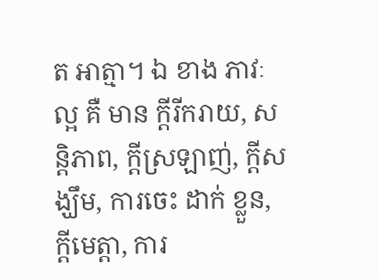ត អាត្មា។ ឯ ខាង ភាវៈ ល្អ គឺ មាន ក្ដីរីករាយ, សន្តិភាព, ក្ដីស្រឡាញ់, ក្ដីសង្ឃឹម, ការចេះ ដាក់ ខ្លួន, ក្ដីមេត្តា, ការ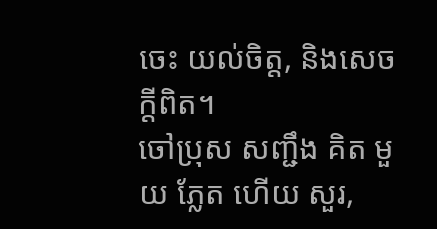ចេះ យល់ចិត្ត, និងសេចក្ដីពិត។
ចៅប្រុស សញ្ជឹង គិត មួយ ភ្លែត ហើយ សួរ,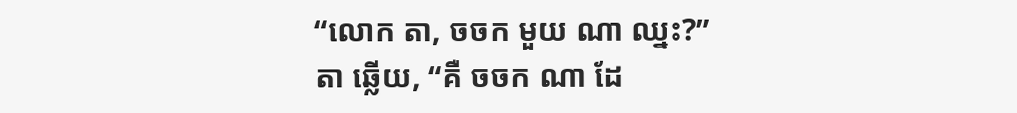“លោក តា, ចចក មួយ ណា ឈ្នះ?”
តា ឆ្លើយ, “គឺ ចចក ណា ដែ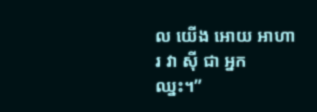ល យើង អោយ អាហារ វា ស៊ី ជា អ្នក ឈ្នះ។”